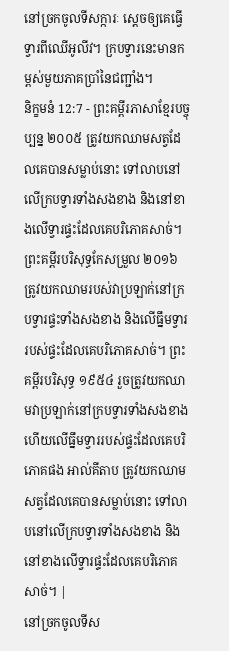នៅច្រកចូលទីសក្ការៈ ស្ដេចឲ្យគេធ្វើទ្វារពីឈើអូលីវ។ ក្របទ្វារនេះមានកម្ពស់មួយភាគប្រាំនៃជញ្ជាំង។
និក្ខមនំ 12:7 - ព្រះគម្ពីរភាសាខ្មែរបច្ចុប្បន្ន ២០០៥ ត្រូវយកឈាមសត្វដែលគេបានសម្លាប់នោះ ទៅលាបនៅលើក្របទ្វារទាំងសងខាង និងនៅខាងលើទ្វារផ្ទះដែលគេបរិភោគសាច់។ ព្រះគម្ពីរបរិសុទ្ធកែសម្រួល ២០១៦ ត្រូវយកឈាមរបស់វាប្រឡាក់នៅក្របទ្វារផ្ទះទាំងសងខាង និងលើធ្នឹមទ្វាររបស់ផ្ទះដែលគេបរិភោគសាច់។ ព្រះគម្ពីរបរិសុទ្ធ ១៩៥៤ រួចត្រូវយកឈាមវាប្រឡាក់នៅក្របទ្វារទាំងសងខាង ហើយលើធ្នឹមទ្វាររបស់ផ្ទះដែលគេបរិភោគផង អាល់គីតាប ត្រូវយកឈាមសត្វដែលគេបានសម្លាប់នោះ ទៅលាបនៅលើក្របទ្វារទាំងសងខាង និងនៅខាងលើទ្វារផ្ទះដែលគេបរិភោគសាច់។ |
នៅច្រកចូលទីស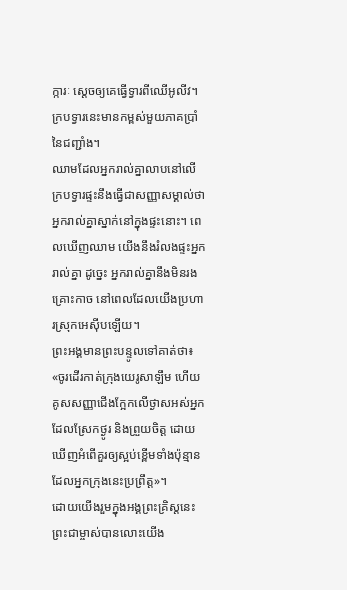ក្ការៈ ស្ដេចឲ្យគេធ្វើទ្វារពីឈើអូលីវ។ ក្របទ្វារនេះមានកម្ពស់មួយភាគប្រាំនៃជញ្ជាំង។
ឈាមដែលអ្នករាល់គ្នាលាបនៅលើក្របទ្វារផ្ទះនឹងធ្វើជាសញ្ញាសម្គាល់ថា អ្នករាល់គ្នាស្នាក់នៅក្នុងផ្ទះនោះ។ ពេលឃើញឈាម យើងនឹងរំលងផ្ទះអ្នករាល់គ្នា ដូច្នេះ អ្នករាល់គ្នានឹងមិនរងគ្រោះកាច នៅពេលដែលយើងប្រហារស្រុកអេស៊ីបឡើយ។
ព្រះអង្គមានព្រះបន្ទូលទៅគាត់ថា៖ «ចូរដើរកាត់ក្រុងយេរូសាឡឹម ហើយគូសសញ្ញាជើងក្អែកលើថ្ងាសអស់អ្នកដែលស្រែកថ្ងូរ និងព្រួយចិត្ត ដោយឃើញអំពើគួរឲ្យស្អប់ខ្ពើមទាំងប៉ុន្មាន ដែលអ្នកក្រុងនេះប្រព្រឹត្ត»។
ដោយយើងរួមក្នុងអង្គព្រះគ្រិស្តនេះ ព្រះជាម្ចាស់បានលោះយើង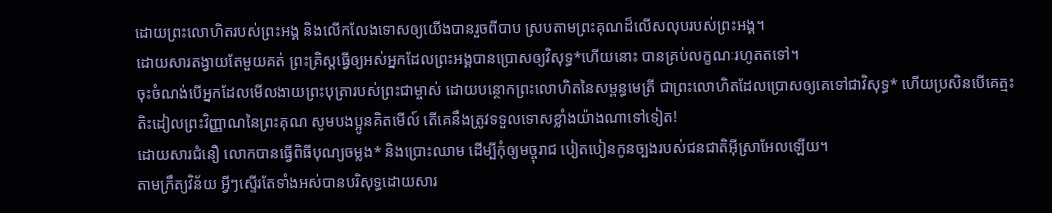ដោយព្រះលោហិតរបស់ព្រះអង្គ និងលើកលែងទោសឲ្យយើងបានរួចពីបាប ស្របតាមព្រះគុណដ៏លើសលុបរបស់ព្រះអង្គ។
ដោយសារតង្វាយតែមួយគត់ ព្រះគ្រិស្តធ្វើឲ្យអស់អ្នកដែលព្រះអង្គបានប្រោសឲ្យវិសុទ្ធ*ហើយនោះ បានគ្រប់លក្ខណៈរហូតតទៅ។
ចុះចំណង់បើអ្នកដែលមើលងាយព្រះបុត្រារបស់ព្រះជាម្ចាស់ ដោយបន្ថោកព្រះលោហិតនៃសម្ពន្ធមេត្រី ជាព្រះលោហិតដែលប្រោសឲ្យគេទៅជាវិសុទ្ធ* ហើយប្រសិនបើគេត្មះតិះដៀលព្រះវិញ្ញាណនៃព្រះគុណ សូមបងប្អូនគិតមើល៍ តើគេនឹងត្រូវទទួលទោសខ្លាំងយ៉ាងណាទៅទៀត!
ដោយសារជំនឿ លោកបានធ្វើពិធីបុណ្យចម្លង* និងប្រោះឈាម ដើម្បីកុំឲ្យមច្ចុរាជ បៀតបៀនកូនច្បងរបស់ជនជាតិអ៊ីស្រាអែលឡើយ។
តាមក្រឹត្យវិន័យ អ្វីៗស្ទើរតែទាំងអស់បានបរិសុទ្ធដោយសារ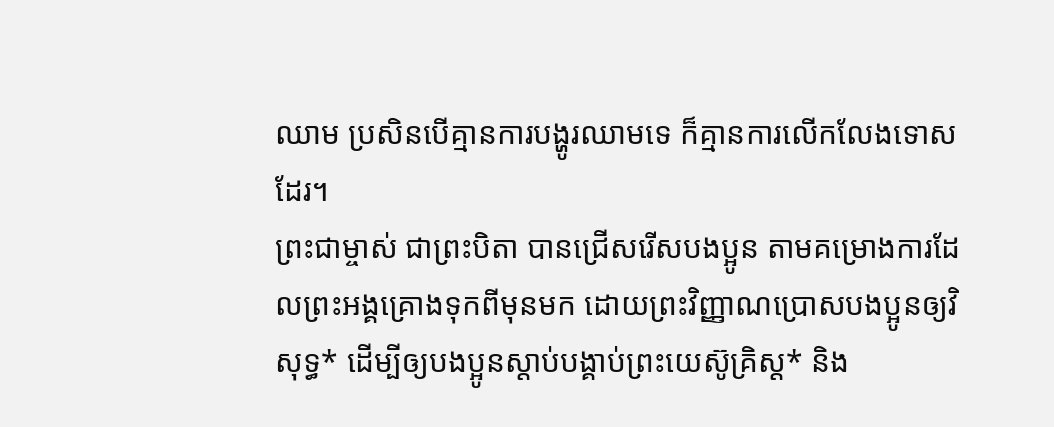ឈាម ប្រសិនបើគ្មានការបង្ហូរឈាមទេ ក៏គ្មានការលើកលែងទោសដែរ។
ព្រះជាម្ចាស់ ជាព្រះបិតា បានជ្រើសរើសបងប្អូន តាមគម្រោងការដែលព្រះអង្គគ្រោងទុកពីមុនមក ដោយព្រះវិញ្ញាណប្រោសបងប្អូនឲ្យវិសុទ្ធ* ដើម្បីឲ្យបងប្អូនស្ដាប់បង្គាប់ព្រះយេស៊ូគ្រិស្ត* និង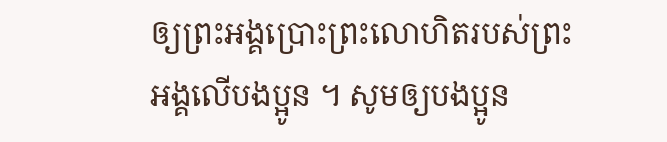ឲ្យព្រះអង្គប្រោះព្រះលោហិតរបស់ព្រះអង្គលើបងប្អូន ។ សូមឲ្យបងប្អូន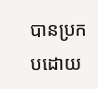បានប្រកបដោយ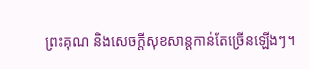ព្រះគុណ និងសេចក្ដីសុខសាន្តកាន់តែច្រើនឡើងៗ។